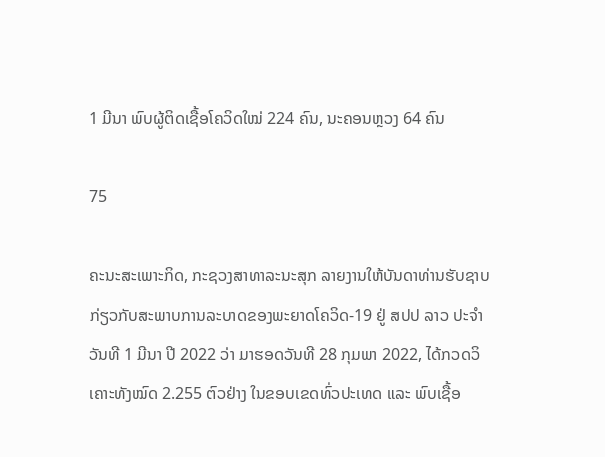1 ມີນາ ພົບຜູ້ຕິດເຊື້ອໂຄວິດໃໝ່ 224 ຄົນ, ນະຄອນຫຼວງ 64 ຄົນ

75

ຄະນະສະເພາະກິດ, ກະຊວງສາທາລະນະສຸກ ລາຍງານໃຫ້ບັນດາທ່ານຮັບຊາບ ກ່ຽວກັບສະພາບການລະບາດຂອງພະຍາດໂຄວິດ-19 ຢູ່ ສປປ ລາວ ປະຈໍາວັນທີ 1 ມີນາ ປີ 2022 ວ່າ ມາຮອດວັນທີ 28 ກຸມພາ 2022, ໄດ້ກວດວິເຄາະທັງໝົດ 2.255 ຕົວຢ່າງ ໃນຂອບເຂດທົ່ວປະເທດ ແລະ ພົບເຊື້ອ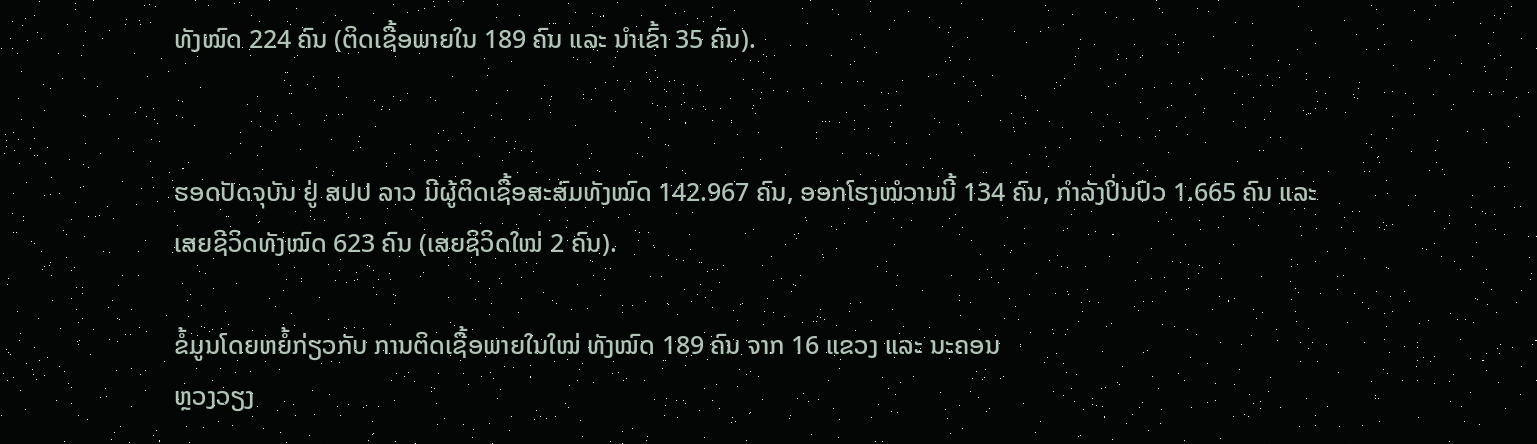ທັງໝົດ 224 ຄົນ (ຕິດເຊື້ອພາຍໃນ 189 ຄົນ ແລະ ນໍາເຂົ້າ 35 ຄົນ).


ຮອດປັດຈຸບັນ ຢູ່ ສປປ ລາວ ມີຜູ້ຕິດເຊື້ອສະສົມທັງໝົດ 142.967 ຄົນ, ອອກໂຮງໝໍວານນີ້ 134 ຄົນ, ກຳລັງປິ່ນປົວ 1.665 ຄົນ ແລະ ເສຍຊີວິດທັງໝົດ 623 ຄົນ (ເສຍຊິວິດໃໝ່ 2 ຄົນ).

ຂໍ້ມູນໂດຍຫຍໍ້ກ່ຽວກັບ ການຕິດເຊື້ອພາຍໃນໃໝ່ ທັງໝົດ 189 ຄົນ ຈາກ 16 ແຂວງ ແລະ ນະຄອນ
ຫຼວງວຽງ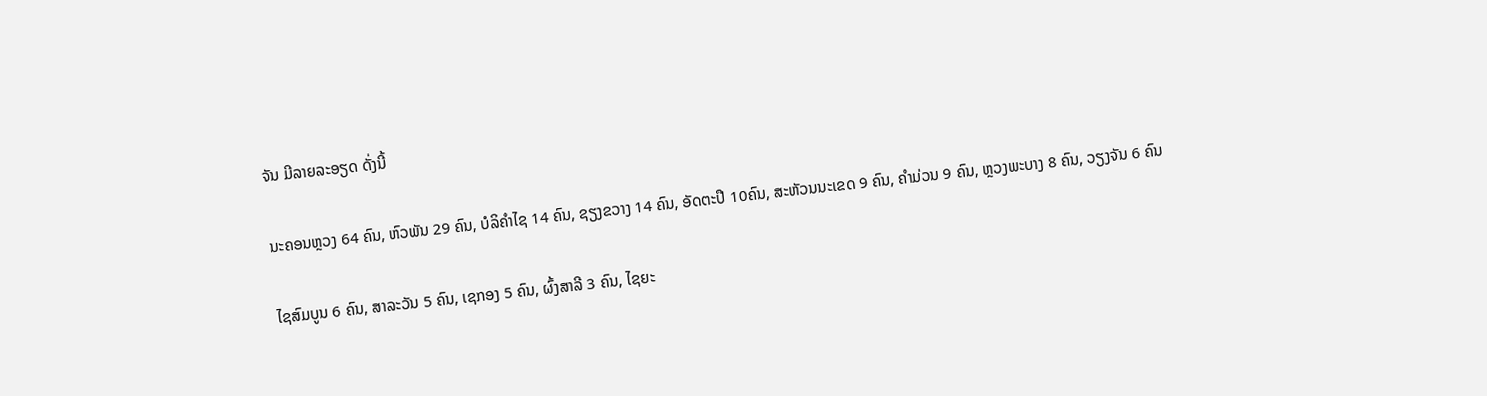ຈັນ ມີລາຍລະອຽດ ດັ່ງນີ້

ນະຄອນຫຼວງ 64 ຄົນ, ຫົວພັນ 29 ຄົນ, ບໍລິຄໍາໄຊ 14 ຄົນ, ຊຽງຂວາງ 14 ຄົນ, ອັດຕະປື 10ຄົນ, ສະຫັວນນະເຂດ 9 ຄົນ, ຄໍາມ່ວນ 9 ຄົນ, ຫຼວງພະບາງ 8 ຄົນ, ວຽງຈັນ 6 ຄົນ

ໄຊສົມບູນ 6 ຄົນ, ສາລະວັນ 5 ຄົນ, ເຊກອງ 5 ຄົນ, ຜົ້ງສາລີ 3 ຄົນ, ໄຊຍະ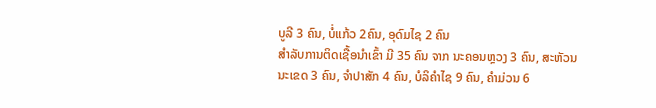ບູລີ 3 ຄົນ, ບໍ່ແກ້ວ 2ຄົນ, ອຸດົມໄຊ 2 ຄົນ
ສໍາລັບການຕິດເຊື້ອນໍາເຂົ້າ ມີ 35 ຄົນ ຈາກ ນະຄອນຫຼວງ 3 ຄົນ, ສະຫັວນນະເຂດ 3 ຄົນ, ຈຳປາສັກ 4 ຄົນ, ບໍລິຄຳໄຊ 9 ຄົນ, ຄຳມ່ວນ 6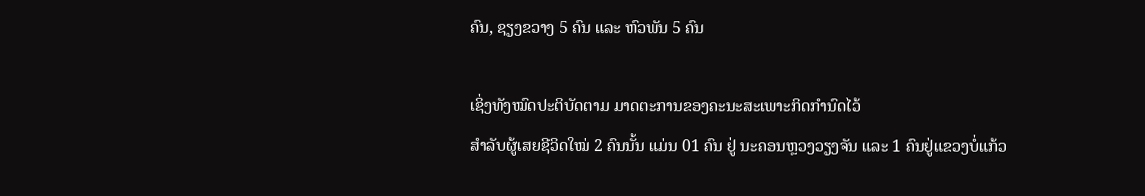ຄົນ, ຊຽງຂວາງ 5 ຄົນ ແລະ ຫົວພັນ 5 ຄົນ

ເຊິ່ງທັງໝົດປະຕິບັດຕາມ ມາດຕະການຂອງຄະນະສະເພາະກິດກຳນົດໄວ້
ສຳລັບຜູ້ເສຍຊີວິດໃໝ່ 2 ຄົນນັ້ນ ແມ່ນ 01 ຄົນ ຢູ່ ນະຄອນຫຼວງວຽງຈັນ ແລະ 1 ຄົນຢູ່ແຂວງບໍ່ແກ້ວ